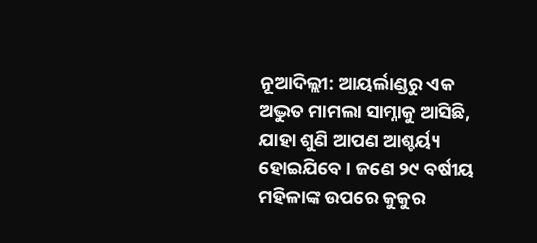ନୂଆଦିଲ୍ଲୀ: ଆୟର୍ଲାଣ୍ଡରୁ ଏକ ଅଦ୍ଭୁତ ମାମଲା ସାମ୍ନାକୁ ଆସିଛି, ଯାହା ଶୁଣି ଆପଣ ଆଶ୍ଚର୍ୟ୍ୟ ହୋଇଯିବେ । ଜଣେ ୨୯ ବର୍ଷୀୟ ମହିଳାଙ୍କ ଉପରେ କୁକୁର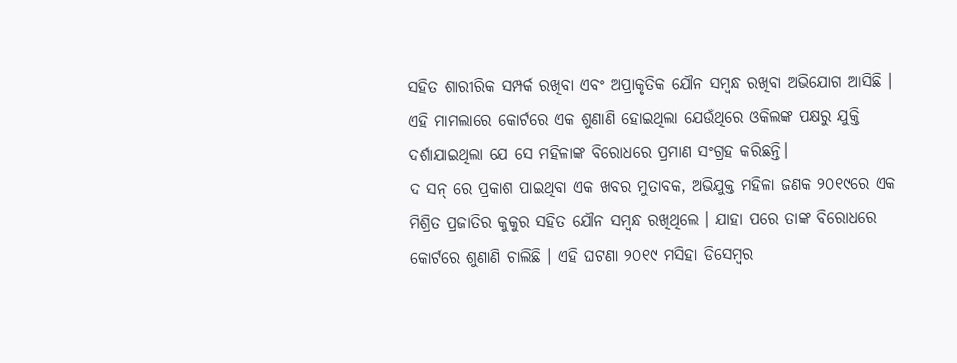ସହିତ ଶାରୀରିକ ସମ୍ପର୍କ ରଖିବା ଏବଂ ଅପ୍ରାକୃତିକ ଯୌନ ସମ୍ବନ୍ଧ ରଖିବା ଅଭିଯୋଗ ଆସିଛି । ଏହି ମାମଲାରେ କୋର୍ଟରେ ଏକ ଶୁଣାଣି ହୋଇଥିଲା ଯେଉଁଥିରେ ଓକିଲଙ୍କ ପକ୍ଷରୁ ଯୁକ୍ତି ଦର୍ଶାଯାଇଥିଲା ଯେ ସେ ମହିଳାଙ୍କ ବିରୋଧରେ ପ୍ରମାଣ ସଂଗ୍ରହ କରିଛନ୍ତି।
ଦ ସନ୍ ରେ ପ୍ରକାଶ ପାଇଥିବା ଏକ ଖବର ମୁତାବକ, ଅଭିଯୁକ୍ତ ମହିଳା ଜଣକ ୨୦୧୯ରେ ଏକ ମିଶ୍ରିତ ପ୍ରଜାତିର କୁକୁର ସହିତ ଯୌନ ସମ୍ବନ୍ଧ ରଖିଥିଲେ । ଯାହା ପରେ ତାଙ୍କ ବିରୋଧରେ କୋର୍ଟରେ ଶୁଣାଣି ଚାଲିଛି । ଏହି ଘଟଣା ୨୦୧୯ ମସିହା ଡିସେମ୍ବର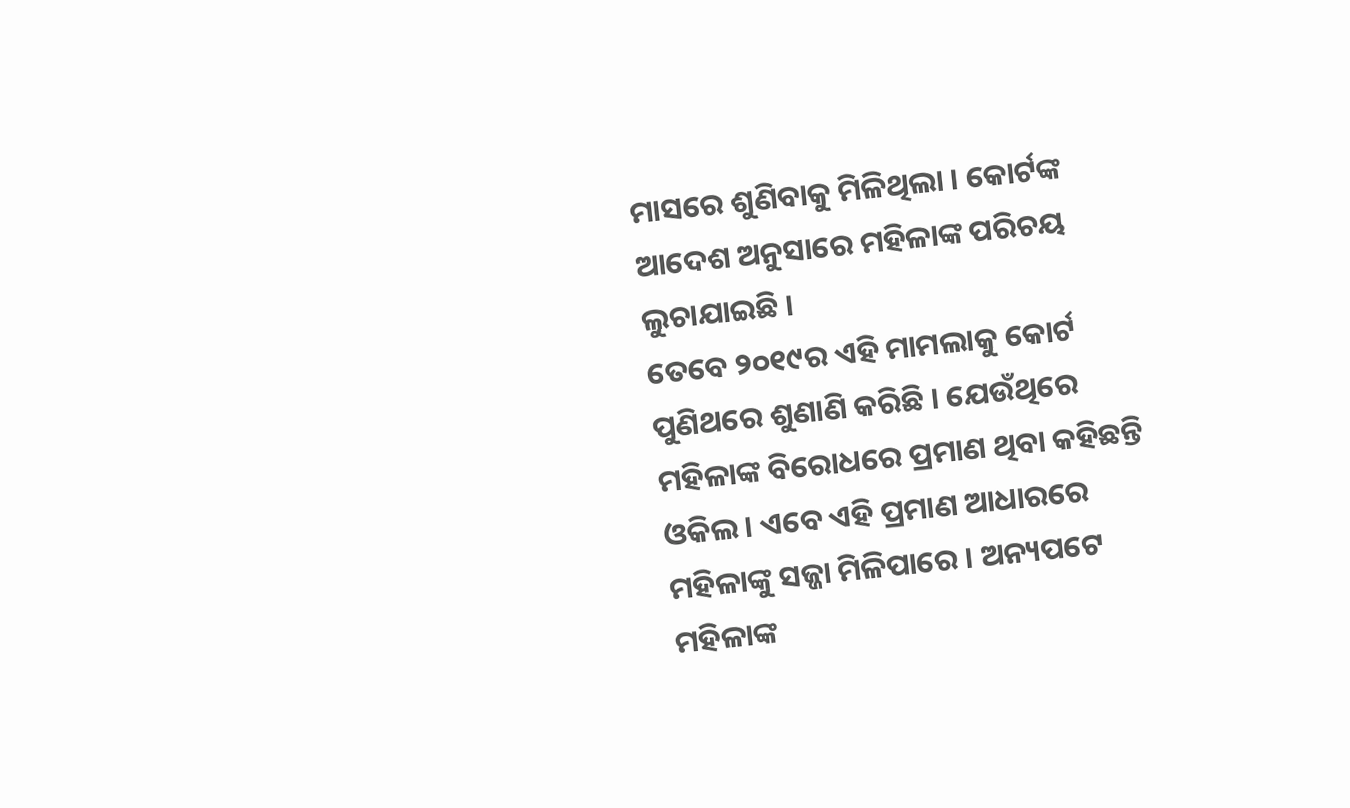ମାସରେ ଶୁଣିବାକୁ ମିଳିଥିଲା । କୋର୍ଟଙ୍କ ଆଦେଶ ଅନୁସାରେ ମହିଳାଙ୍କ ପରିଚୟ ଲୁଚାଯାଇଛି ।
ତେବେ ୨୦୧୯ର ଏହି ମାମଲାକୁ କୋର୍ଟ ପୁଣିଥରେ ଶୁଣାଣି କରିଛି । ଯେଉଁଥିରେ ମହିଳାଙ୍କ ବିରୋଧରେ ପ୍ରମାଣ ଥିବା କହିଛନ୍ତି ଓକିଲ । ଏବେ ଏହି ପ୍ରମାଣ ଆଧାରରେ ମହିଳାଙ୍କୁ ସଜ୍ଜା ମିଳିପାରେ । ଅନ୍ୟପଟେ ମହିଳାଙ୍କ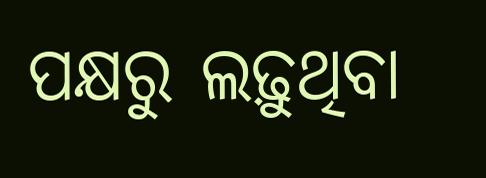ପକ୍ଷରୁ ଲଢ଼ୁଥିବା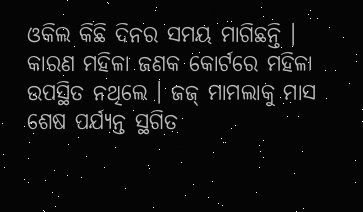ଓକିଲ କିଛି ଦିନର ସମୟ ମାଗିଛନ୍ତି । କାରଣ ମହିଳା ଜଣକ କୋର୍ଟରେ ମହିଳା ଉପସ୍ଥିତ ନଥିଲେ । ଜଜ୍ ମାମଲାକୁ ମାସ ଶେଷ ପର୍ଯ୍ୟନ୍ତ ସ୍ଥଗିତ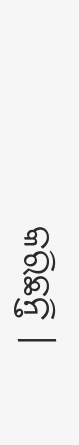କରିଛନ୍ତି ।